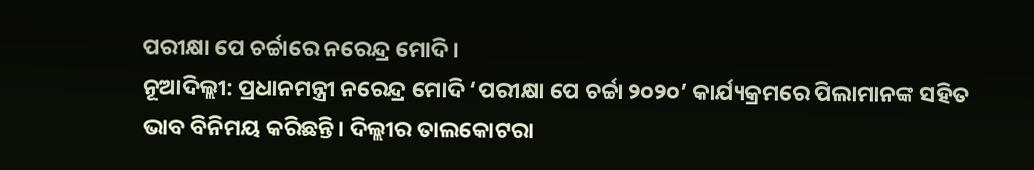ପରୀକ୍ଷା ପେ ଚର୍ଚ୍ଚାରେ ନରେନ୍ଦ୍ର ମୋଦି।
ନୂଆଦିଲ୍ଲୀ: ପ୍ରଧାନମନ୍ତ୍ରୀ ନରେନ୍ଦ୍ର ମୋଦି ‘ପରୀକ୍ଷା ପେ ଚର୍ଚ୍ଚା ୨୦୨୦’ କାର୍ଯ୍ୟକ୍ରମରେ ପିଲାମାନଙ୍କ ସହିତ ଭାବ ବିନିମୟ କରିଛନ୍ତି। ଦିଲ୍ଲୀର ତାଲକୋଟରା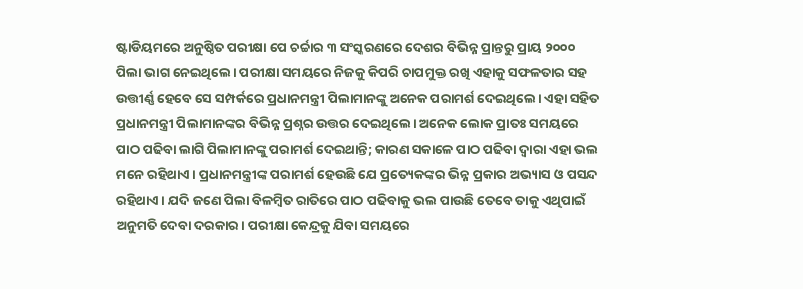ଷ୍ଟାଡିୟମରେ ଅନୁଷ୍ଠିତ ପରୀକ୍ଷା ପେ ଚର୍ଚ୍ଚାର ୩ ସଂସ୍କରଣରେ ଦେଶର ବିଭିନ୍ନ ପ୍ରାନ୍ତରୁ ପ୍ରାୟ ୨୦୦୦ ପିଲା ଭାଗ ନେଇଥିଲେ। ପରୀକ୍ଷା ସମୟରେ ନିଜକୁ କିପରି ଚାପମୁକ୍ତ ରଖି ଏହାକୁ ସଫଳତାର ସହ ଉତ୍ତୀର୍ଣ୍ଣ ହେବେ ସେ ସମ୍ପର୍କରେ ପ୍ରଧାନମନ୍ତ୍ରୀ ପିଲାମାନଙ୍କୁ ଅନେକ ପରାମର୍ଶ ଦେଇଥିଲେ। ଏହା ସହିତ ପ୍ରଧାନମନ୍ତ୍ରୀ ପିଲାମାନଙ୍କର ବିଭିନ୍ନ ପ୍ରଶ୍ନର ଉତ୍ତର ଦେଇଥିଲେ। ଅନେକ ଲୋକ ପ୍ରାତଃ ସମୟରେ ପାଠ ପଢିବା ଲାଗି ପିଲାମାନଙ୍କୁ ପରାମର୍ଶ ଦେଇଥାନ୍ତି; କାରଣ ସକାଳେ ପାଠ ପଢିବା ଦ୍ବାରା ଏହା ଭଲ ମନେ ରହିଥାଏ। ପ୍ରଧାନମନ୍ତ୍ରୀଙ୍କ ପରାମର୍ଶ ହେଉଛି ଯେ ପ୍ରତ୍ୟେକଙ୍କର ଭିନ୍ନ ପ୍ରକାର ଅଭ୍ୟାସ ଓ ପସନ୍ଦ ରହିଥାଏ। ଯଦି ଜଣେ ପିଲା ବିଳମ୍ବିତ ରାତିରେ ପାଠ ପଢିବାକୁ ଭଲ ପାଉଛି ତେବେ ତାକୁ ଏଥିପାଇଁ ଅନୁମତି ଦେବା ଦରକାର। ପରୀକ୍ଷା କେନ୍ଦ୍ରକୁ ଯିବା ସମୟରେ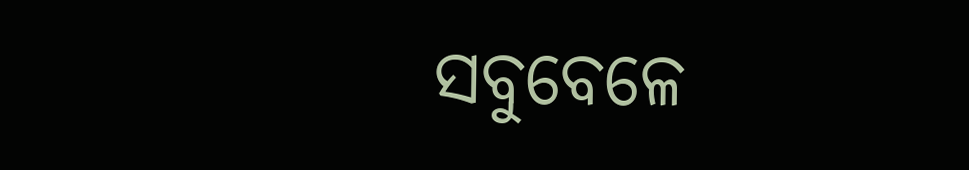ସବୁବେଳେ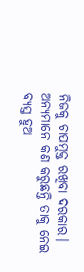ନିଜକୁ ଚାପମୁକ୍ତ ରଖିବା ଦରକାର। ଅନ୍ୟମାନେ କଣ କରୁଛନ୍ତି ତାକୁ ନେଇ ବ୍ୟସ୍ତ ହୁଅ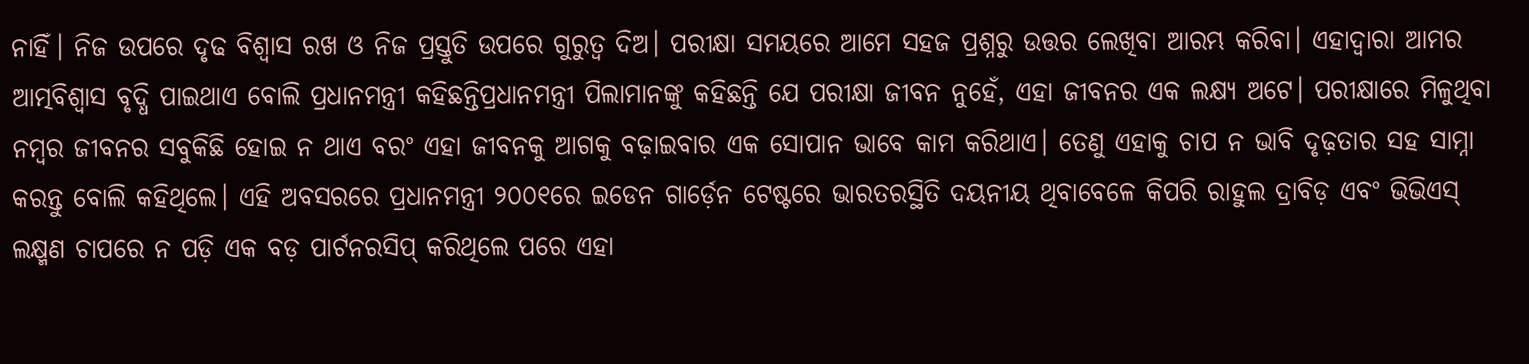ନାହିଁ। ନିଜ ଉପରେ ଦୃଢ ବିଶ୍ବାସ ରଖ ଓ ନିଜ ପ୍ରସ୍ତୁତି ଉପରେ ଗୁରୁତ୍ବ ଦିଅ। ପରୀକ୍ଷା ସମୟରେ ଆମେ ସହଜ ପ୍ରଶ୍ନରୁ ଉତ୍ତର ଲେଖିବା ଆରମ୍ଭ କରିବା। ଏହାଦ୍ବାରା ଆମର ଆତ୍ମବିଶ୍ବାସ ବୃଦ୍ଧି ପାଇଥାଏ ବୋଲି ପ୍ରଧାନମନ୍ତ୍ରୀ କହିଛନ୍ତିପ୍ରଧାନମନ୍ତ୍ରୀ ପିଲାମାନଙ୍କୁ କହିଛନ୍ତି ଯେ ପରୀକ୍ଷା ଜୀବନ ନୁହେଁ, ଏହା ଜୀବନର ଏକ ଲକ୍ଷ୍ୟ ଅଟେ। ପରୀକ୍ଷାରେ ମିଳୁଥିବା ନମ୍ବର ଜୀବନର ସବୁକିଛି ହୋଇ ନ ଥାଏ ବରଂ ଏହା ଜୀବନକୁ ଆଗକୁ ବଢ଼ାଇବାର ଏକ ସୋପାନ ଭାବେ କାମ କରିଥାଏ। ତେଣୁ ଏହାକୁ ଚାପ ନ ଭାବି ଦୃଢ଼ତାର ସହ ସାମ୍ନା କରନ୍ତୁ ବୋଲି କହିଥିଲେ। ଏହି ଅବସରରେ ପ୍ରଧାନମନ୍ତ୍ରୀ ୨୦୦୧ରେ ଇଡେନ ଗାର୍ଡ଼େନ ଟେଷ୍ଟରେ ଭାରତରସ୍ଥିତି ଦୟନୀୟ ଥିବାବେଳେ କିପରି ରାହୁଲ ଦ୍ରାବିଡ଼ ଏବଂ ଭିଭିଏସ୍ ଲକ୍ଷ୍ମଣ ଚାପରେ ନ ପଡ଼ି ଏକ ବଡ଼ ପାର୍ଟନରସିପ୍ କରିଥିଲେ ପରେ ଏହା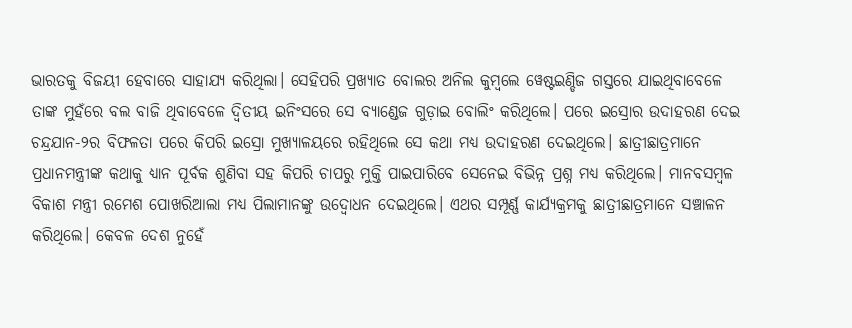ଭାରତକୁ ବିଜୟୀ ହେବାରେ ସାହାଯ୍ୟ କରିଥିଲା। ସେହିପରି ପ୍ରଖ୍ୟାତ ବୋଲର ଅନିଲ କୁମ୍ବଲେ ୱେଷ୍ଟଇଣ୍ଡିଜ ଗସ୍ତରେ ଯାଇଥିବାବେଳେ ତାଙ୍କ ମୁହଁରେ ବଲ ବାଜି ଥିବାବେଳେ ଦ୍ବିତୀୟ ଇନିଂସରେ ସେ ବ୍ୟାଣ୍ଡେଜ ଗୁଡ଼ାଇ ବୋଲିଂ କରିଥିଲେ। ପରେ ଇସ୍ରୋର ଉଦାହରଣ ଦେଇ ଚନ୍ଦ୍ରଯାନ-୨ର ବିଫଳତା ପରେ କିପରି ଇସ୍ରୋ ମୁଖ୍ୟାଳୟରେ ରହିଥିଲେ ସେ କଥା ମଧ୍ୟ ଉଦାହରଣ ଦେଇଥିଲେ। ଛାତ୍ରୀଛାତ୍ରମାନେ ପ୍ରଧାନମନ୍ତ୍ରୀଙ୍କ କଥାକୁ ଧ୍ୟାନ ପୂର୍ବକ ଶୁଣିବା ସହ କିପରି ଚାପରୁ ମୁକ୍ତି ପାଇପାରିବେ ସେନେଇ ବିଭିନ୍ନ ପ୍ରଶ୍ନ ମଧ୍ୟ କରିଥିଲେ। ମାନବସମ୍ବଳ ବିକାଶ ମନ୍ତ୍ରୀ ରମେଶ ପୋଖରିଆଲା ମଧ୍ୟ ପିଲାମାନଙ୍କୁ ଉଦ୍ବୋଧନ ଦେଇଥିଲେ। ଏଥର ସମ୍ପୂର୍ଣ୍ଣ କାର୍ଯ୍ୟକ୍ରମକୁ ଛାତ୍ରୀଛାତ୍ରମାନେ ସଞ୍ଚାଳନ କରିଥିଲେ। କେବଳ ଦେଶ ନୁହେଁ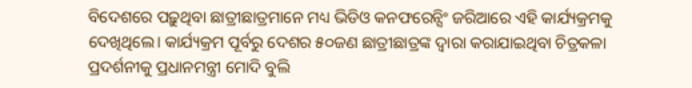ବିଦେଶରେ ପଢ଼ୁଥିବା ଛାତ୍ରୀଛାତ୍ରମାନେ ମଧ୍ୟ ଭିଡିଓ କନଫରେନ୍ସିଂ ଜରିଆରେ ଏହି କାର୍ଯ୍ୟକ୍ରମକୁ ଦେଖିଥିଲେ। କାର୍ଯ୍ୟକ୍ରମ ପୂର୍ବରୁ ଦେଶର ୫୦ଜଣ ଛାତ୍ରୀଛାତ୍ରଙ୍କ ଦ୍ବାରା କରାଯାଇଥିବା ଚିତ୍ରକଳା ପ୍ରଦର୍ଶନୀକୁ ପ୍ରଧାନମନ୍ତ୍ରୀ ମୋଦି ବୁଲି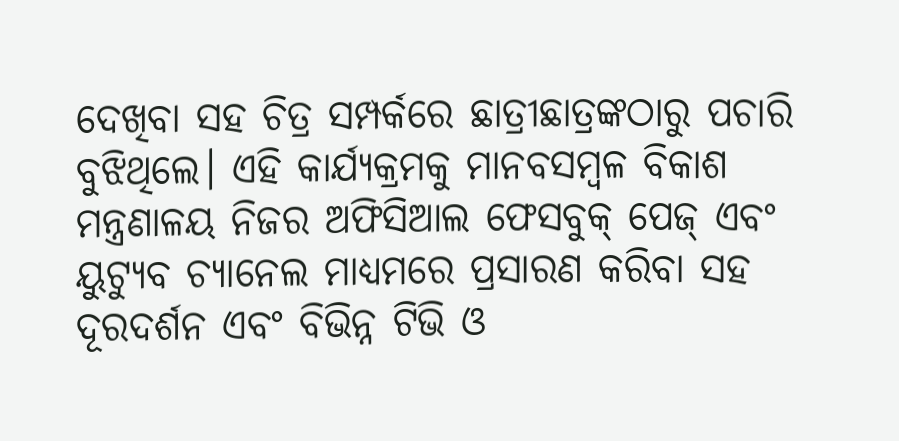ଦେଖିବା ସହ ଚିତ୍ର ସମ୍ପର୍କରେ ଛାତ୍ରୀଛାତ୍ରଙ୍କଠାରୁ ପଚାରି ବୁଝିଥିଲେ। ଏହି କାର୍ଯ୍ୟକ୍ରମକୁ ମାନବସମ୍ବଳ ବିକାଶ ମନ୍ତ୍ରଣାଳୟ ନିଜର ଅଫିସିଆଲ ଫେସବୁକ୍ ପେଜ୍ ଏବଂ ୟୁଟ୍ୟୁବ ଚ୍ୟାନେଲ ମାଧ୍ୟମରେ ପ୍ରସାରଣ କରିବା ସହ ଦୂରଦର୍ଶନ ଏବଂ ବିଭିନ୍ନ ଟିଭି ଓ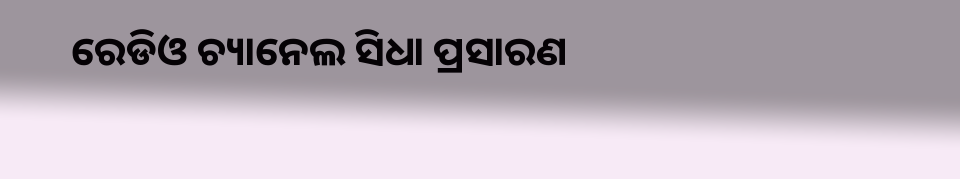ରେଡିଓ ଚ୍ୟାନେଲ ସିଧା ପ୍ରସାରଣ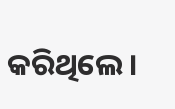କରିଥିଲେ।